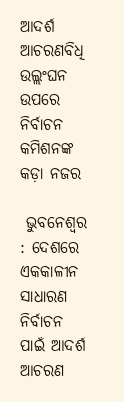ଆଦର୍ଶ ଆଚରଣବିଧି ଉଲ୍ଲଂଘନ ଉପରେ ନିର୍ବାଚନ କମିଶନଙ୍କ କଡ଼ା ନଜର

 ଭୁବନେଶ୍ୱର : ଦେଶରେ ଏକକାଳୀନ ସାଧାରଣ ନିର୍ବାଚନ ପାଇଁ ଆଦର୍ଶ ଆଚରଣ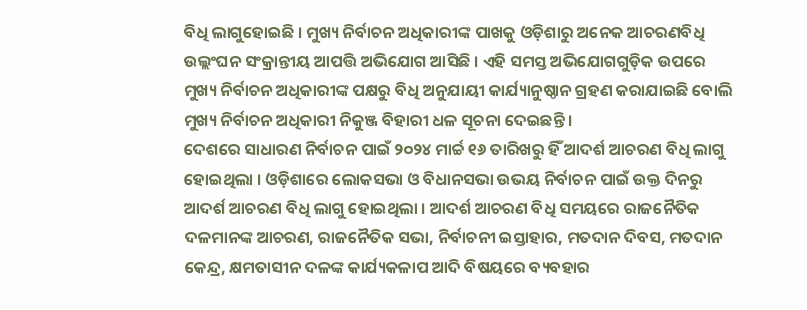ବିଧି ଲାଗୁହୋଇଛି । ମୁଖ୍ୟ ନିର୍ବାଚନ ଅଧିକାରୀଙ୍କ ପାଖକୁ ଓଡ଼ିଶାରୁ ଅନେକ ଆଚରଣବିଧି ଉଲ୍ଲଂଘନ ସଂକ୍ରାନ୍ତୀୟ ଆପତ୍ତି ଅଭିଯୋଗ ଆସିଛି । ଏହି ସମସ୍ତ ଅଭିଯୋଗଗୁଡ଼ିକ ଉପରେ ମୁଖ୍ୟ ନିର୍ବାଚନ ଅଧିକାରୀଙ୍କ ପକ୍ଷରୁ ବିଧି ଅନୁଯାୟୀ କାର୍ଯ୍ୟାନୁଷ୍ଠାନ ଗ୍ରହଣ କରାଯାଇଛି ବୋଲି ମୁଖ୍ୟ ନିର୍ବାଚନ ଅଧିକାରୀ ନିକୁଞ୍ଜ ବିହାରୀ ଧଳ ସୂଚନା ଦେଇଛନ୍ତି ।
ଦେଶରେ ସାଧାରଣ ନିର୍ବାଚନ ପାଇଁ ୨୦୨୪ ମାର୍ଚ୍ଚ ୧୬ ତାରିଖରୁ ହିଁ ଆଦର୍ଶ ଆଚରଣ ବିଧି ଲାଗୁ ହୋଇଥିଲା । ଓଡ଼ିଶାରେ ଲୋକସଭା ଓ ବିଧାନସଭା ଉଭୟ ନିର୍ବାଚନ ପାଇଁ ଉକ୍ତ ଦିନରୁ ଆଦର୍ଶ ଆଚରଣ ବିଧି ଲାଗୁ ହୋଇଥିଲା । ଆଦର୍ଶ ଆଚରଣ ବିଧି ସମୟରେ ରାଜନୈତିକ ଦଳମାନଙ୍କ ଆଚରଣ, ରାଜନୈତିକ ସଭା, ନିର୍ବାଚନୀ ଇସ୍ତାହାର, ମତଦାନ ଦିବସ, ମତଦାନ କେନ୍ଦ୍ର, କ୍ଷମତାସୀନ ଦଳଙ୍କ କାର୍ଯ୍ୟକଳାପ ଆଦି ବିଷୟରେ ବ୍ୟବହାର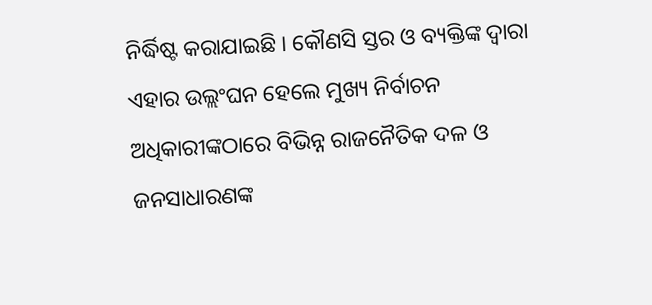ନିର୍ଦ୍ଧିଷ୍ଟ କରାଯାଇଛି । କୌଣସି ସ୍ତର ଓ ବ୍ୟକ୍ତିଙ୍କ ଦ୍ୱାରା ଏହାର ଉଲ୍ଲଂଘନ ହେଲେ ମୁଖ୍ୟ ନିର୍ବାଚନ ଅଧିକାରୀଙ୍କଠାରେ ବିଭିନ୍ନ ରାଜନୈତିକ ଦଳ ଓ ଜନସାଧାରଣଙ୍କ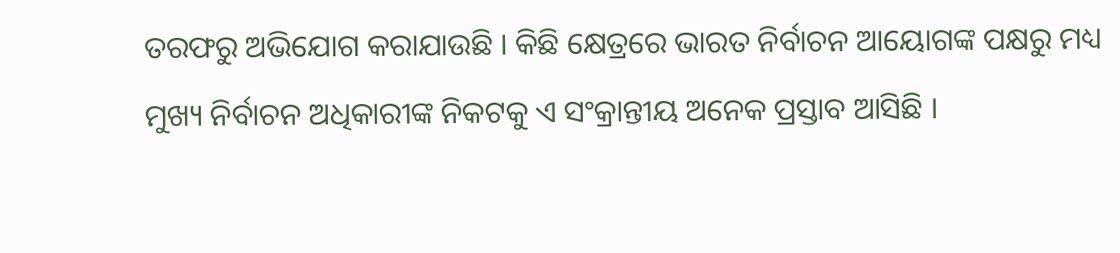ତରଫରୁ ଅଭିଯୋଗ କରାଯାଉଛି । କିଛି କ୍ଷେତ୍ରରେ ଭାରତ ନିର୍ବାଚନ ଆୟୋଗଙ୍କ ପକ୍ଷରୁ ମଧ୍ୟ ମୁଖ୍ୟ ନିର୍ବାଚନ ଅଧିକାରୀଙ୍କ ନିକଟକୁ ଏ ସଂକ୍ରାନ୍ତୀୟ ଅନେକ ପ୍ରସ୍ତାବ ଆସିଛି ।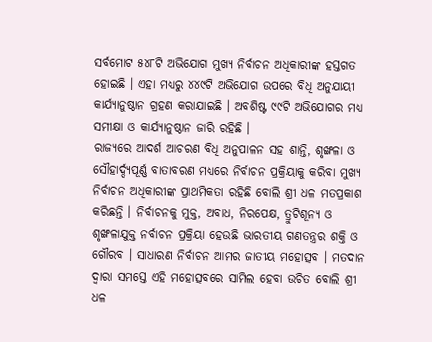ସର୍ବମୋଟ ୫୪୮ଟି ଅଭିଯୋଗ ମୁଖ୍ୟ ନିର୍ବାଚନ ଅଧିକାରୀଙ୍କ ହସ୍ତଗତ ହୋଇଛି । ଏହା ମଧ୍ୟରୁ ୪୪୯ଟି ଅଭିଯୋଗ ଉପରେ ବିଧି ଅନୁଯାୟୀ କାର୍ଯ୍ୟାନୁଷ୍ଠାନ ଗ୍ରହଣ କରାଯାଇଛି । ଅବଶିଷ୍ଟ ୯୯ଟି ଅଭିଯୋଗର ମଧ୍ୟ ସମୀକ୍ଷା ଓ କାର୍ଯ୍ୟାନୁଷ୍ଠାନ ଜାରି ରହିଛି ।
ରାଜ୍ୟରେ ଆଦର୍ଶ ଆଚରଣ ବିଧି ଅନୁପାଳନ ସହ ଶାନ୍ତି, ଶୃଙ୍ଖଳା ଓ ସୌହାର୍ଦ୍ଦ୍ୟପୂର୍ଣ୍ଣ ବାତାବରଣ ମଧ୍ୟରେ ନିର୍ବାଚନ ପ୍ରକ୍ରିୟାକୁ କରିବା ମୁଖ୍ୟ ନିର୍ବାଚନ ଅଧିକାରୀଙ୍କ ପ୍ରାଥମିକତା ରହିଛି ବୋଲି ଶ୍ରୀ ଧଳ ମତପ୍ରକାଶ କରିଛନ୍ତି । ନିର୍ବାଚନକୁ ମୁକ୍ତ, ଅବାଧ, ନିରପେକ୍ଷ, ତ୍ରୁଟିଶୂନ୍ୟ ଓ ଶୃଙ୍ଖଳାଯୁକ୍ତ ନର୍ବାଚନ ପ୍ରକ୍ରିୟା ହେଉଛି ଭାରତୀୟ ଗଣତନ୍ତ୍ରର ଶକ୍ତି ଓ ଗୌରବ । ସାଧାରଣ ନିର୍ବାଚନ ଆମର ଜାତୀୟ ମହୋତ୍ସବ । ମତଦାନ ଦ୍ୱାରା ସମସ୍ତେ ଏହି ମହୋତ୍ସବରେ ସାମିଲ ହେବା ଉଚିତ ବୋଲି ଶ୍ରୀ ଧଳ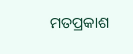ମତପ୍ରକାଶ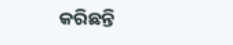କରିଛନ୍ତି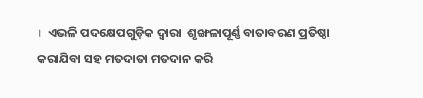।  ଏଭଳି ପଦକ୍ଷେପଗୁଡ଼ିକ ଦ୍ୱାରା  ଶୃଙ୍ଖଳାପୂର୍ଣ୍ଣ ବାତାବରଣ ପ୍ରତିଷ୍ଠା କରାଯିବା ସହ ମତଦାତା ମତଦାନ କରି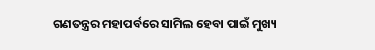ଗଣତନ୍ତ୍ରର ମହାପର୍ବରେ ସାମିଲ ହେବା ପାଇଁ ମୁଖ୍ୟ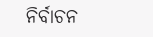ନିର୍ବାଚନ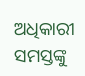ଅଧିକାରୀ ସମସ୍ତଙ୍କୁ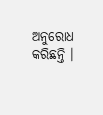ଅନୁରୋଧ କରିଛନ୍ତି ।